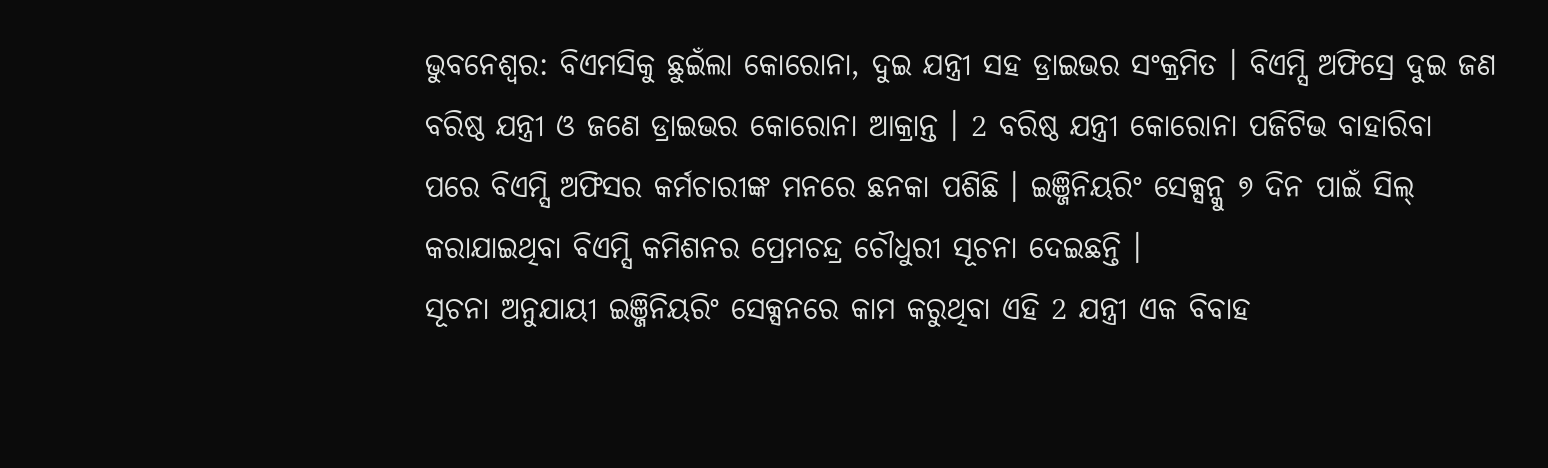ଭୁବନେଶ୍ବର: ବିଏମସିକୁ ଛୁଇଁଲା କୋରୋନା, ଦୁଇ ଯନ୍ତ୍ରୀ ସହ ଡ୍ରାଇଭର ସଂକ୍ରମିତ । ବିଏମ୍ସି ଅଫିସ୍ରେ ଦୁଇ ଜଣ ବରିଷ୍ଠ ଯନ୍ତ୍ରୀ ଓ ଜଣେ ଡ୍ରାଇଭର କୋରୋନା ଆକ୍ରାନ୍ତ । 2 ବରିଷ୍ଠ ଯନ୍ତ୍ରୀ କୋରୋନା ପଜିଟିଭ ବାହାରିବା ପରେ ବିଏମ୍ସି ଅଫିସର କର୍ମଚାରୀଙ୍କ ମନରେ ଛନକା ପଶିଛି । ଇଞ୍ଜିନିୟରିଂ ସେକ୍ସନ୍କୁ ୭ ଦିନ ପାଇଁ ସିଲ୍ କରାଯାଇଥିବା ବିଏମ୍ସି କମିଶନର ପ୍ରେମଚନ୍ଦ୍ର ଚୌଧୁରୀ ସୂଚନା ଦେଇଛନ୍ତି ।
ସୂଚନା ଅନୁଯାୟୀ ଇଞ୍ଜିନିୟରିଂ ସେକ୍ସନରେ କାମ କରୁଥିବା ଏହି 2 ଯନ୍ତ୍ରୀ ଏକ ବିବାହ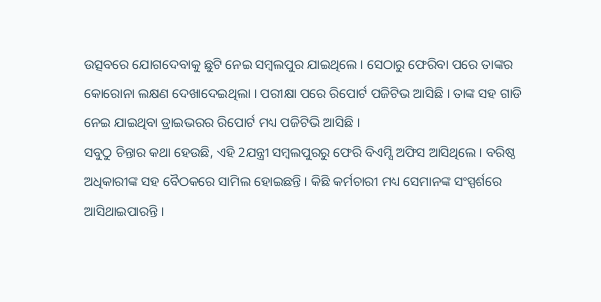ଉତ୍ସବରେ ଯୋଗଦେବାକୁ ଛୁଟି ନେଇ ସମ୍ବଲପୁର ଯାଇଥିଲେ । ସେଠାରୁ ଫେରିବା ପରେ ତାଙ୍କର କୋରୋନା ଲକ୍ଷଣ ଦେଖାଦେଇଥିଲା । ପରୀକ୍ଷା ପରେ ରିପୋର୍ଟ ପଜିଟିଭ ଆସିଛି । ତାଙ୍କ ସହ ଗାଡି ନେଇ ଯାଇଥିବା ଡ୍ରାଇଭରର ରିପୋର୍ଟ ମଧ୍ୟ ପଜିଟିଭି ଆସିଛି ।
ସବୁଠୁ ଚିନ୍ତାର କଥା ହେଉଛି, ଏହି 2ଯନ୍ତ୍ରୀ ସମ୍ବଲପୁରରୁ ଫେରି ବିଏମ୍ସି ଅଫିସ ଆସିଥିଲେ । ବରିଷ୍ଠ ଅଧିକାରୀଙ୍କ ସହ ବୈଠକରେ ସାମିଲ ହୋଇଛନ୍ତି । କିଛି କର୍ମଚାରୀ ମଧ୍ୟ ସେମାନଙ୍କ ସଂସ୍ପର୍ଶରେ ଆସିଥାଇପାରନ୍ତି ।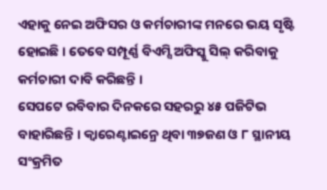ଏହାକୁ ନେଇ ଅଫିସର ଓ କର୍ମଚାରୀଙ୍କ ମନରେ ଭୟ ସୃଷ୍ଟି ହୋଇଛି । ତେବେ ସମ୍ପୂର୍ଣ୍ଣ ବିଏମ୍ସି ଅଫିସ୍କୁ ସିଲ୍ କରିବାକୁ କର୍ମଚାରୀ ଦାବି କରିଛନ୍ତି ।
ସେପଟେ ରବିବାର ଦିନକରେ ସହରରୁ ୪୫ ପଜିଟିଭ ବାହାରିଛନ୍ତି । କ୍ବାରେଣ୍ଟାଇନ୍ରେ ଥିବା ୩୭ଜଣ ଓ ୮ ସ୍ଥାନୀୟ ସଂକ୍ରମିତ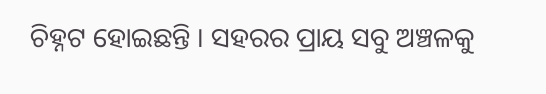ଚିହ୍ନଟ ହୋଇଛନ୍ତି । ସହରର ପ୍ରାୟ ସବୁ ଅଞ୍ଚଳକୁ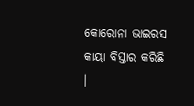କୋରୋନା ଭାଇରସ କାୟା ବିସ୍ତାର କରିଛି ।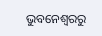ଭୁବନେଶ୍ବରରୁ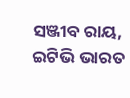ସଞ୍ଜୀବ ରାୟ, ଇଟିଭି ଭାରତ